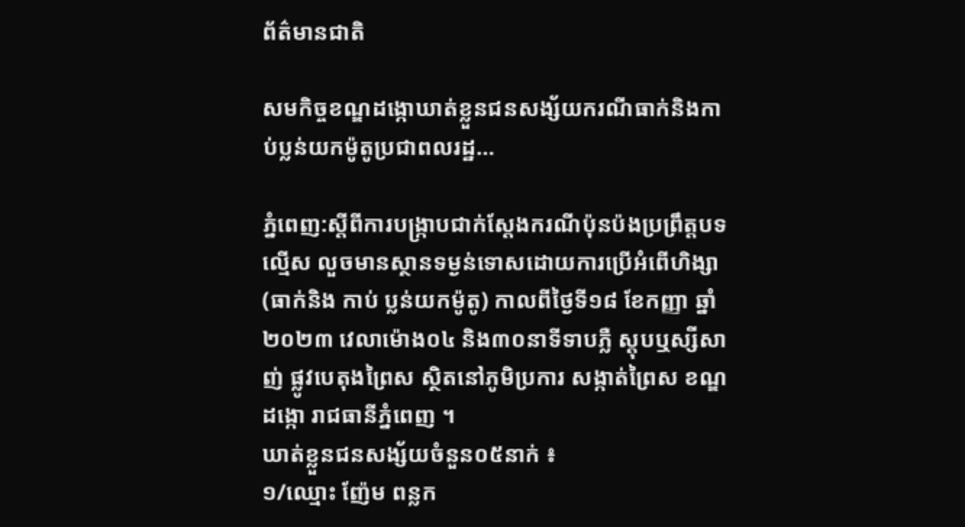ព័ត៌មានជាតិ

សមកិច្ចខណ្ឌដង្កោឃាត់ខ្លួនជនសង្ស័យករណីធាក់និងកាប់ប្លន់យកម៉ូតូប្រជាពលរដ្ឋ…

ភ្នំពេញ:ស្តីពីការបង្ក្រាបជាក់ស្តែងករណីប៉ុនប៉ងប្រព្រឹត្តបទល្មើស លួចមានស្ថានទម្ងន់ទោសដោយការប្រើអំពើហិង្សា (ធាក់និង កាប់ ប្លន់យកម៉ូតូ) កាលពីថ្ងៃទី១៨ ខែកញ្ញា ឆ្នាំ២០២៣ វេលាម៉ោង០៤ និង៣០នាទីទាបភ្លឺ ស្តុបឬស្សីសាញ់ ផ្លូវបេតុងព្រៃស ស្ថិតនៅភូមិប្រការ សង្កាត់ព្រៃស ខណ្ឌដង្កោ រាជធានីភ្នំពេញ ។
ឃាត់ខ្លួនជនសង្ស័យចំនួន០៥នាក់ ៖
១/ឈ្មោះ ញ៉ែម ពន្លក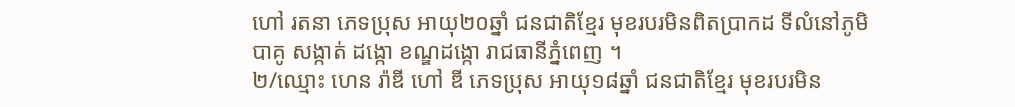ហៅ រតនា ភេទប្រុស អាយុ២០ឆ្នាំ ជនជាតិខ្មែរ មុខរបរមិនពិតប្រាកដ ទីលំនៅភូមិបាគូ សង្កាត់ ដង្កោ ខណ្ឌដង្កោ រាជធានីភ្នំពេញ ។
២/ឈ្មោះ ហេន រ៉ាឌី ហៅ ឌី ភេទប្រុស អាយុ១៨ឆ្នាំ ជនជាតិខ្មែរ មុខរបរមិន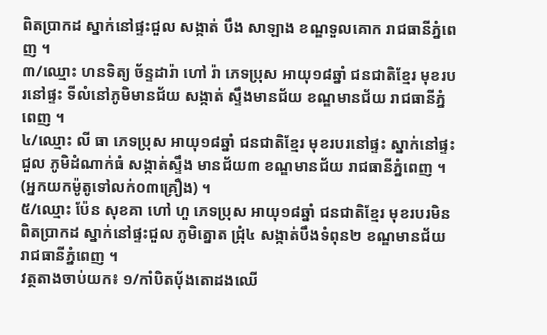ពិតប្រាកដ ស្នាក់នៅផ្ទះជួល សង្កាត់ បឹង សាឡាង ខណ្ឌទួលគោក រាជធានីភ្នំពេញ ។
៣/ឈ្មោះ ហនទិត្យ ច័ន្ទដារ៉ា ហៅ រ៉ា ភេទប្រុស អាយុ១៨ឆ្នាំ ជនជាតិខ្មែរ មុខរបរនៅផ្ទះ ទីលំនៅភូមិមានជ័យ សង្កាត់ ស្ទឹងមានជ័យ ខណ្ឌមានជ័យ រាជធានីភ្នំពេញ ។
៤/ឈ្មោះ លី ធា ភេទប្រុស អាយុ១៨ឆ្នាំ ជនជាតិខ្មែរ មុខរបរនៅផ្ទះ ស្នាក់នៅផ្ទះជួល ភូមិដំណាក់ធំ សង្កាត់ស្ទឹង មានជ័យ៣ ខណ្ឌមានជ័យ រាជធានីភ្នំពេញ ។ (អ្នកយកម៉ូតូទៅលក់០៣គ្រឿង) ។
៥/ឈ្មោះ ប៉ែន សុខគា ហៅ ហួ ភេទប្រុស អាយុ១៨ឆ្នាំ ជនជាតិខ្មែរ មុខរបរមិនពិតប្រាកដ ស្នាក់នៅផ្ទះជួល ភូមិត្នោត ជ្រុំ៤ សង្កាត់បឹងទំពុន២ ខណ្ឌមានជ័យ រាជធានីភ្នំពេញ ។
វត្ថតាងចាប់យក៖ ១/កាំបិតប៉័ងតោដងឈើ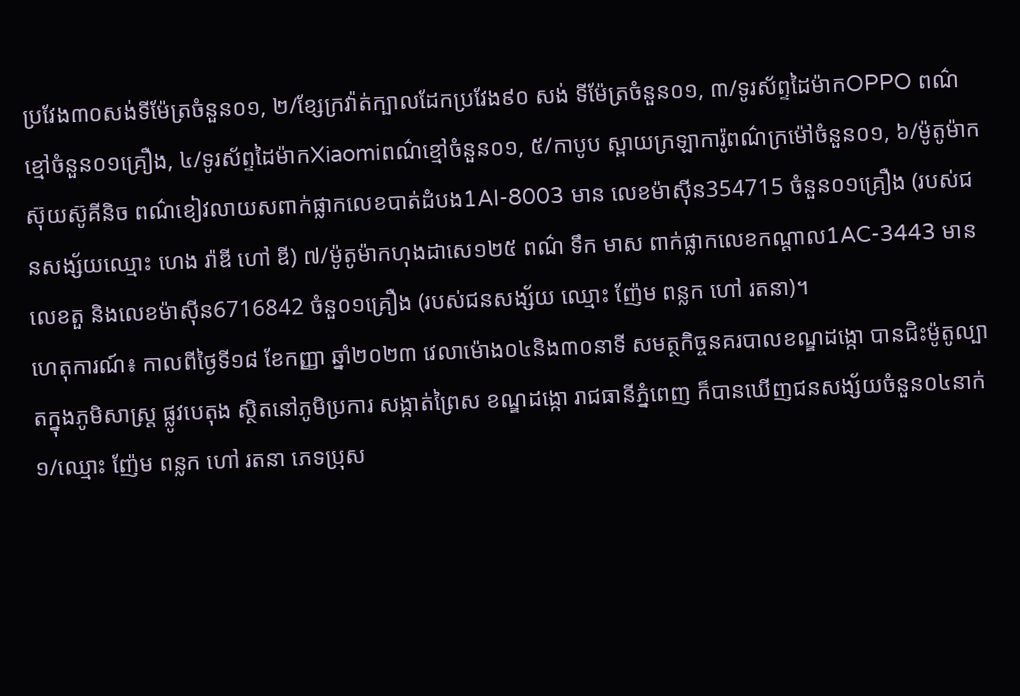ប្រវែង៣០សង់ទីម៉ែត្រចំនួន០១, ២/ខ្សែក្រវ៉ាត់ក្បាលដែកប្រវែង៩០ សង់ ទីម៉ែត្រចំនួន០១, ៣/ទូរស័ព្ទដៃម៉ាកOPPO ពណ៌ខ្មៅចំនួន០១គ្រឿង, ៤/ទូរស័ព្ទដៃម៉ាកXiaomiពណ៌ខ្មៅចំនួន០១, ៥/កាបូប ស្ពាយក្រឡាការ៉ូពណ៌ក្រម៉ៅចំនួន០១, ៦/ម៉ូតូម៉ាកស៊ុយស៊ូគីនិច ពណ៌ខៀវលាយសពាក់ផ្លាកលេខបាត់ដំបង1AI-8003 មាន លេខម៉ាស៊ីន354715 ចំនួន០១គ្រឿង (របស់ជនសង្ស័យឈ្មោះ ហេង រ៉ាឌី ហៅ ឌី) ៧/ម៉ូតូម៉ាកហុងដាសេ១២៥ ពណ៌ ទឹក មាស ពាក់ផ្លាកលេខកណ្តាល1AC-3443 មានលេខតួ និងលេខម៉ាស៊ីន6716842 ចំនួ០១គ្រឿង (របស់ជនសង្ស័យ ឈ្មោះ ញ៉ែម ពន្លក ហៅ រតនា)។
ហេតុការណ៍៖ កាលពីថ្ងៃទី១៨ ខែកញ្ញា ឆ្នាំ២០២៣ វេលាម៉ោង០៤និង៣០នាទី សមត្ថកិច្ចនគរបាលខណ្ឌដង្កោ បានជិះម៉ូតូល្បាតក្នុងភូមិសាស្ត្រ ផ្លូវបេតុង ស្ថិតនៅភូមិប្រការ សង្កាត់ព្រៃស ខណ្ឌដង្កោ រាជធានីភ្នំពេញ ក៏បានឃើញជនសង្ស័យចំនួន០៤នាក់ ១/ឈ្មោះ ញ៉ែម ពន្លក ហៅ រតនា ភេទប្រុស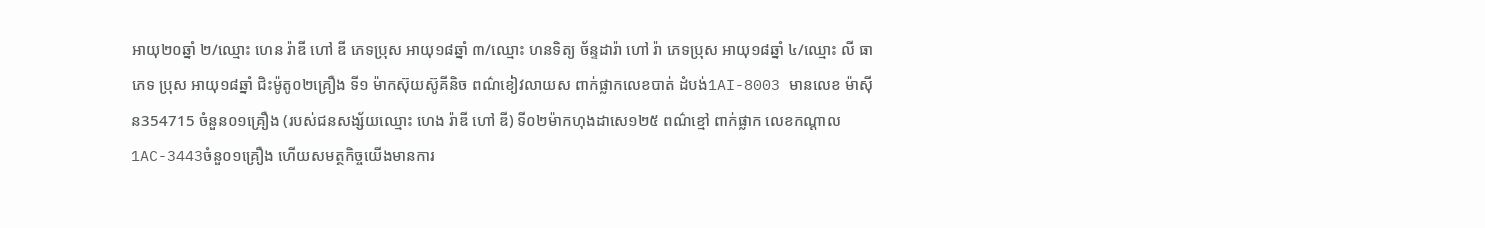អាយុ២០ឆ្នាំ ២/ឈ្មោះ ហេន រ៉ាឌី ហៅ ឌី ភេទប្រុស អាយុ១៨ឆ្នាំ ៣/ឈ្មោះ ហនទិត្យ ច័ន្ទដារ៉ា ហៅ រ៉ា ភេទប្រុស អាយុ១៨ឆ្នាំ ៤/ឈ្មោះ លី ធា ភេទ ប្រុស អាយុ១៨ឆ្នាំ ជិះម៉ូតូ០២គ្រឿង ទី១ ម៉ាកស៊ុយស៊ូគីនិច ពណ៌ខៀវលាយស ពាក់ផ្លាកលេខបាត់ ដំបង់1AI-8003 មានលេខ ម៉ាស៊ីន354715 ចំនួន០១គ្រឿង (របស់ជនសង្ស័យឈ្មោះ ហេង រ៉ាឌី ហៅ ឌី) ទី០២ម៉ាកហុងដាសេ១២៥ ពណ៌ខ្មៅ ពាក់ផ្លាក លេខកណ្តាល1AC-3443ចំនួ០១គ្រឿង ហើយសមត្ថកិច្ចយើងមានការ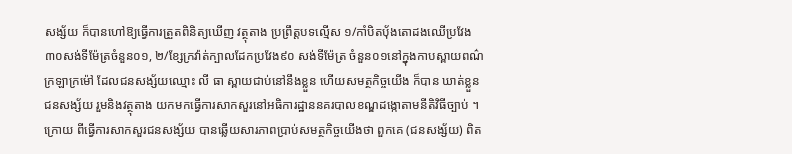សង្ស័យ ក៏បានហៅឱ្យធ្វើការត្រួតពិនិត្យឃើញ វត្ថុតាង ប្រព្រឹត្តបទល្មើស ១/កាំបិតប៉័ងតោដងឈើប្រវែង៣០សង់ទីម៉ែត្រចំនួន០១, ២/ខ្សែក្រវ៉ាត់ក្បាលដែកប្រវែង៩០ សង់ទីម៉ែត្រ ចំនួន០១នៅក្នុងកាបស្ពាយពណ៌ក្រឡាក្រម៉ៅ ដែលជនសង្ស័យឈ្មោះ លី ធា ស្ពាយជាប់នៅនឹងខ្លួន ហើយសមត្ថកិច្ចយើង ក៏បាន ឃាត់ខ្លួនជនសង្ស័យ រួមនិងវត្ថុតាង យកមកធ្វើការសាកសួរនៅអធិការដ្ឋាននគរបាលខណ្ឌដង្កោតាមនីតិវិធីច្បាប់ ។ ក្រោយ ពីធ្វើការសាកសួរជនសង្ស័យ បានឆ្លើយសារភាពប្រាប់សមត្ថកិច្ចយើងថា ពួកគេ (ជនសង្ស័យ) ពិត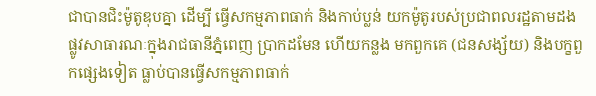ជាបានជិះម៉ូតូឌុបគ្នា ដើម្បី ធ្វើសកម្មភាពធាក់ និងកាប់ប្លន់ យកម៉ូតូរបស់ប្រជាពលរដ្ឋតាមដងផ្លូវសាធារណៈក្នុងរាជធានីភ្នំពេញ ប្រាកដមែន ហើយកន្លង មកពួកគេ (ជនសង្ស័យ) និងបក្ខពួកផ្សេងទៀត ធ្លាប់បានធ្វើសកម្មភាពធាក់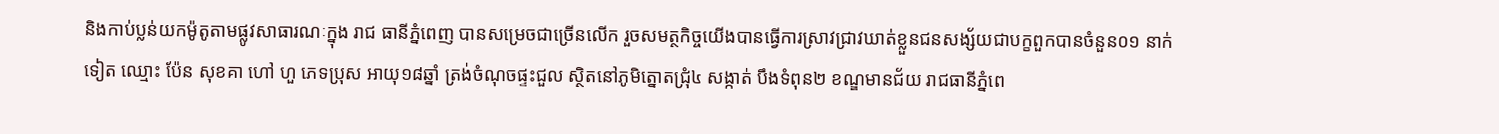និងកាប់ប្លន់យកម៉ូតូតាមផ្លូវសាធារណៈក្នុង រាជ ធានីភ្នំពេញ បានសម្រេចជាច្រើនលើក រួចសមត្ថកិច្ចយើងបានធ្វើការស្រាវជ្រាវឃាត់ខ្លួនជនសង្ស័យជាបក្ខពួកបានចំនួន០១ នាក់ ទៀត ឈ្មោះ ប៉ែន សុខគា ហៅ ហួ ភេទប្រុស អាយុ១៨ឆ្នាំ ត្រង់ចំណុចផ្ទះជួល ស្ថិតនៅភូមិត្នោតជ្រុំ៤ សង្កាត់ បឹងទំពុន២ ខណ្ឌមានជ័យ រាជធានីភ្នំពេ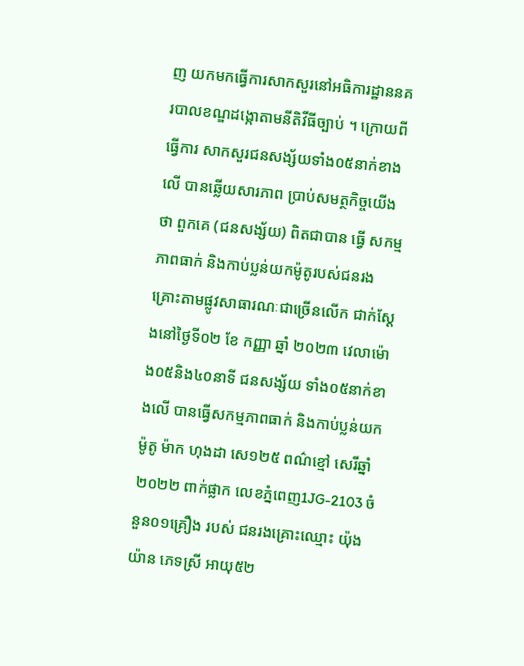ញ យកមកធ្វើការសាកសួរនៅអធិការដ្ឋាននគរបាលខណ្ឌដង្កោតាមនីតិវីធីច្បាប់ ។ ក្រោយពីធ្វើការ សាកសួរជនសង្ស័យទាំង០៥នាក់ខាងលើ បានឆ្លើយសារភាព ប្រាប់សមត្ថកិច្ចយើងថា ពួកគេ (ជនសង្ស័យ) ពិតជាបាន ធ្វើ សកម្មភាពធាក់ និងកាប់ប្លន់យកម៉ូតូរបស់ជនរងគ្រោះតាមផ្លូវសាធារណៈជាច្រើនលើក ជាក់ស្តែងនៅថ្ងៃទី០២ ខែ កញ្ញា ឆ្នាំ ២០២៣ វេលាម៉ោង០៥និង៤០នាទី ជនសង្ស័យ ទាំង០៥នាក់ខាងលើ បានធ្វើសកម្មភាពធាក់ និងកាប់ប្លន់យក ម៉ូតូ ម៉ាក ហុងដា សេ១២៥ ពណ៌ខ្មៅ សេរីឆ្នាំ២០២២ ពាក់ផ្លាក លេខភ្នំពេញ1JG-2103 ចំនួន០១គ្រឿង របស់ ជនរងគ្រោះឈ្មោះ យ៉ុង យ៉ាន ភេទស្រី អាយុ៥២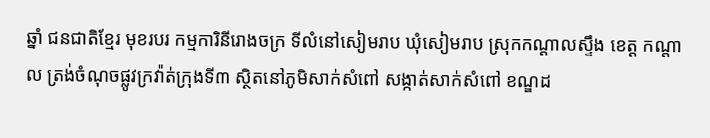ឆ្នាំ ជនជាតិខ្មែរ មុខរបរ កម្មការិនីរោងចក្រ ទីលំនៅសៀមរាប ឃុំសៀមរាប ស្រុកកណ្តាលស្ទឹង ខេត្ត កណ្តាល ត្រង់ចំណុចផ្លូវក្រវ៉ាត់ក្រុងទី៣ ស្ថិតនៅភូមិសាក់សំពៅ សង្កាត់សាក់សំពៅ ខណ្ឌដ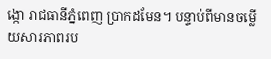ង្កោ រាជធានីភ្នំពេញ ប្រាកដមែន។ បន្ទាប់ពីមានចម្លើយសារភាពរប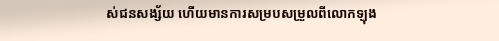ស់ជនសង្ស័យ ហើយមានការសម្របសម្រួលពីលោកឡុង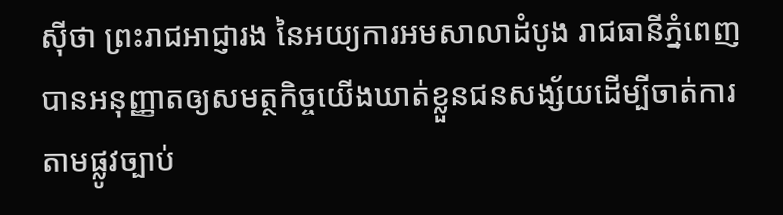ស៊ីថា ព្រះរាជអាជ្ញារង នៃអយ្យការអមសាលាដំបូង រាជធានីភ្នំពេញបានអនុញ្ញាតឲ្យសមត្ថកិច្ចយើងឃាត់ខ្លួនជនសង្ស័យដើម្បីចាត់ការតាមផ្លូវច្បាប់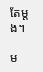តែម្ដង។

ម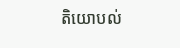តិយោបល់